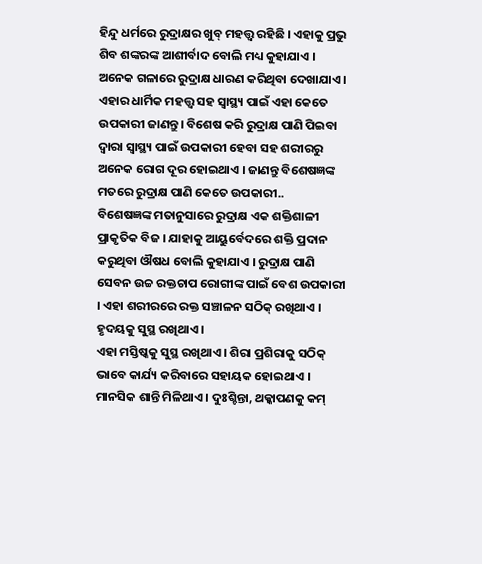ହିନ୍ଦୁ ଧର୍ମରେ ରୁଦ୍ରାକ୍ଷର ଖୁବ୍ ମହତ୍ତ୍ୱ ରହିଛି । ଏହାକୁ ପ୍ରଭୁ ଶିବ ଶଙ୍କରଙ୍କ ଆଶୀର୍ବାଦ ବୋଲି ମଧ୍ୟ କୁହାଯାଏ । ଅନେକ ଗଳାରେ ରୁଦ୍ରାକ୍ଷ ଧାରଣ କରିଥିବା ଦେଖାଯାଏ । ଏହାର ଧାର୍ମିକ ମହତ୍ତ୍ୱ ସହ ସ୍ୱାସ୍ଥ୍ୟ ପାଇଁ ଏହା କେତେ ଉପକାରୀ ଜାଣନ୍ତୁ। ବିଶେଷ କରି ରୁଦ୍ରାକ୍ଷ ପାଣି ପିଇବା ଦ୍ୱାରା ସ୍ୱାସ୍ଥ୍ୟ ପାଇଁ ଉପକାରୀ ହେବା ସହ ଶରୀରରୁ ଅନେକ ରୋଗ ଦୂର ହୋଇଥାଏ । ଜାଣନ୍ତୁ ବିଶେଷଜ୍ଞଙ୍କ ମତରେ ରୁଦ୍ରାକ୍ଷ ପାଣି କେତେ ଉପକାରୀ..
ବିଶେଷଜ୍ଞଙ୍କ ମତାନୁସାରେ ରୁଦ୍ରାକ୍ଷ ଏକ ଶକ୍ତିଶାଳୀ ପ୍ରାକୃତିକ ବିଜ । ଯାହାକୁ ଆୟୁର୍ବେଦରେ ଶକ୍ତି ପ୍ରଦାନ କରୁଥିବା ଔଷଧ ବୋଲି କୁହାଯାଏ । ରୁଦ୍ରାକ୍ଷ ପାଣି ସେବନ ଉଚ୍ଚ ରକ୍ତଚାପ ରୋଗୀଙ୍କ ପାଇଁ ବେଶ ଉପକାରୀ । ଏହା ଶରୀରରେ ରକ୍ତ ସଞ୍ଚାଳନ ସଠିକ୍ ରଖିଥାଏ । ହୃଦୟକୁ ସୁସ୍ଥ ରଖିଥାଏ ।
ଏହା ମସ୍ତିଷ୍କକୁ ସୁସ୍ଥ ରଖିଥାଏ । ଶିରା ପ୍ରଶିରାକୁ ସଠିକ୍ ଭାବେ କାର୍ଯ୍ୟ କରିବାରେ ସହାୟକ ହୋଇଥାଏ । ମାନସିକ ଶାନ୍ତି ମିଳିଥାଏ । ଦୁଃଶ୍ଚିନ୍ତା, ଥକ୍କାପଣକୁ କମ୍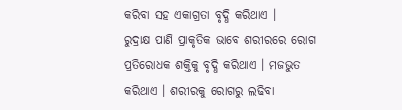କରିବା ସହ ଏକାଗ୍ରତା ବୃଦ୍ଧି କରିଥାଏ ।
ରୁଦ୍ରାକ୍ଷ ପାଣି ପ୍ରାକୃତିକ ଭାବେ ଶରୀରରେ ରୋଗ ପ୍ରତିରୋଧକ ଶକ୍ତିକୁ ବୃଦ୍ଧି କରିଥାଏ । ମଜଭୁତ କରିଥାଏ । ଶରୀରକୁ ରୋଗରୁ ଲଢିବା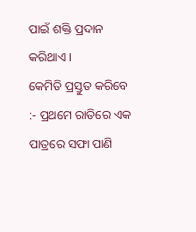ପାଇଁ ଶକ୍ତି ପ୍ରଦାନ କରିଥାଏ ।
କେମିତି ପ୍ରସ୍ତୁତ କରିବେ :- ପ୍ରଥମେ ରାତିରେ ଏକ ପାତ୍ରରେ ସଫା ପାଣି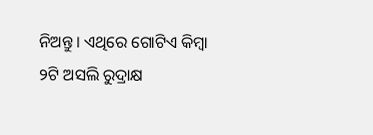ନିଅନ୍ତୁ । ଏଥିରେ ଗୋଟିଏ କିମ୍ବା ୨ଟି ଅସଲି ରୁଦ୍ରାକ୍ଷ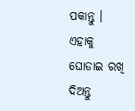ପକାନ୍ତୁ । ଏହାକୁ ଘୋଡାଇ ରଖି ଦିଅନ୍ତୁ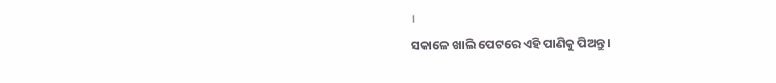।
ସକାଳେ ଖାଲି ପେଟରେ ଏହି ପାଣିକୁ ପିଅନ୍ତୁ ।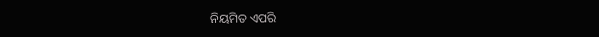ନିୟମିତ ଏପରି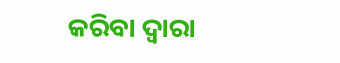କରିବା ଦ୍ୱାରା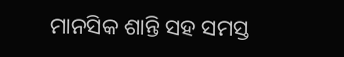ମାନସିକ ଶାନ୍ତି ସହ ସମସ୍ତ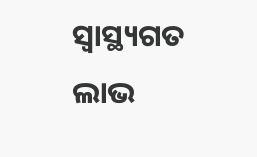ସ୍ୱାସ୍ଥ୍ୟଗତ ଲାଭ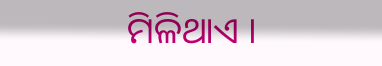ମିଳିଥାଏ ।